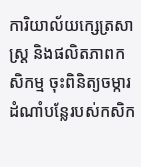ការិយាល័យក្សេត្រសាស្ត្រ និងផលិតភាពកសិកម្ម ចុះពិនិត្យចម្ការដំណាំបន្លែរបស់កសិក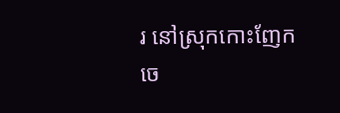រ នៅស្រុកកោះញែក
ចេ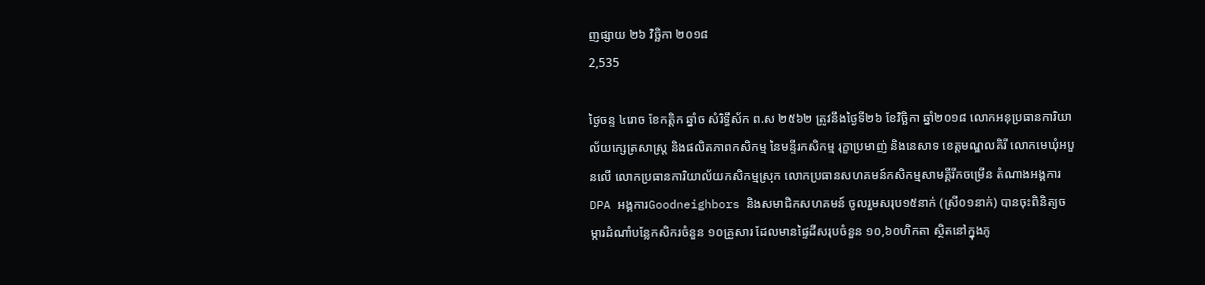ញផ្សាយ ២៦ វិច្ឆិកា ២០១៨
2,535

ថ្ងៃចន្ទ ៤រោច ខែកត្ដិក ឆ្នាំច សំរិទ្ធឹស័ក ព.ស ២៥៦២ ត្រូវនឹងថ្ងៃទី២៦ ខែវិច្ឆិកា ឆ្នាំ២០១៨ លោកអនុប្រធានការិយាល័យក្សេត្រសាស្រ្ត និងផលិតភាពកសិកម្ម នៃមន្ទីរកសិកម្ម រុក្ខាប្រមាញ់ និងនេសាទ ខេត្តមណ្ឌលគិរី លោកមេឃុំអបួនលើ លោកប្រធានការិយាល័យកសិកម្មស្រុក លោកប្រធានសហគមន៍កសិកម្មសាមគ្គីរីកចម្រើន តំណាងអង្គការ DPA អង្គការGoodneighbors និងសមាជិកសហគមន៍ ចូលរួមសរុប១៥នាក់ (ស្រី០១នាក់) បានចុះពិនិត្យចម្ការដំណាំបន្លែកសិករចំនួន ១០គ្រួសារ ដែលមានផ្ទៃដីសរុបចំនួន ១០,៦០ហិកតា ស្ថិតនៅក្នុងភូ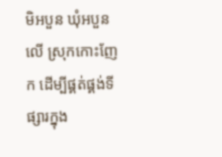មិអបួន ឃុំអបួនលើ ស្រុកកោះញែក ដើម្បីផ្គត់ផ្គង់ទីផ្សារក្នុង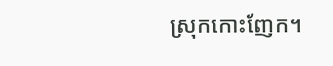ស្រុកកោះញែក។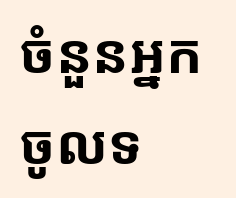ចំនួនអ្នកចូលទ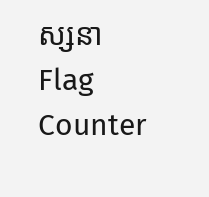ស្សនា
Flag Counter